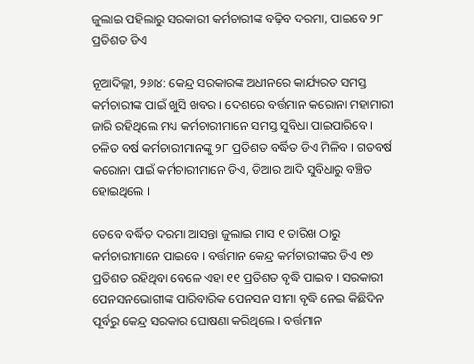ଜୁଲାଇ ପହିଲାରୁ ସରକାରୀ କର୍ମଚାରୀଙ୍କ ବଢ଼ିବ ଦରମା, ପାଇବେ ୨୮ ପ୍ରତିଶତ ଡିଏ

ନୂଆଦିଲ୍ଲୀ, ୨୬ା୪: କେନ୍ଦ୍ର ସରକାରଙ୍କ ଅଧୀନରେ କାର୍ଯ୍ୟରତ ସମସ୍ତ କର୍ମଚାରୀଙ୍କ ପାଇଁ ଖୁସି ଖବର । ଦେଶରେ ବର୍ତ୍ତମାନ କରୋନା ମହାମାରୀ ଜାରି ରହିଥିଲେ ମଧ୍ୟ କର୍ମଚାରୀମାନେ ସମସ୍ତ ସୁବିଧା ପାଇପାରିବେ । ଚଳିତ ବର୍ଷ କର୍ମଚାରୀମାନଙ୍କୁ ୨୮ ପ୍ରତିଶତ ବର୍ଦ୍ଧିତ ଡିଏ ମିଳିବ । ଗତବର୍ଷ କରୋନା ପାଇଁ କର୍ମଚାରୀମାନେ ଡିଏ, ଡିଆର ଆଦି ସୁବିଧାରୁ ବଞ୍ଚିତ ହୋଇଥିଲେ ।

ତେବେ ବର୍ଦ୍ଧିତ ଦରମା ଆସନ୍ତା ଜୁଲାଇ ମାସ ୧ ତାରିଖ ଠାରୁ କର୍ମଚାରୀମାନେ ପାଇବେ । ବର୍ତ୍ତମାନ କେନ୍ଦ୍ର କର୍ମଚାରୀଙ୍କର ଡିଏ ୧୭ ପ୍ରତିଶତ ରହିଥିବା ବେଳେ ଏହା ୧୧ ପ୍ରତିଶତ ବୃଦ୍ଧି ପାଇବ । ସରକାରୀ ପେନସନଭୋଗୀଙ୍କ ପାରିବାରିକ ପେନସନ ସୀମା ବୃଦ୍ଧି ନେଇ କିଛିଦିନ ପୂର୍ବରୁ କେନ୍ଦ୍ର ସରକାର ଘୋଷଣା କରିଥିଲେ । ବର୍ତ୍ତମାନ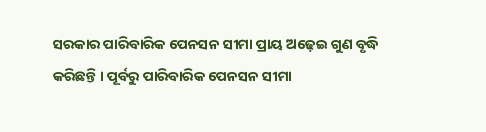ସରକାର ପାରିବାରିକ ପେନସନ ସୀମା ପ୍ରାୟ ଅଢ଼େଇ ଗୁଣ ବୃଦ୍ଧି କରିଛନ୍ତି । ପୂର୍ବରୁ ପାରିବାରିକ ପେନସନ ସୀମା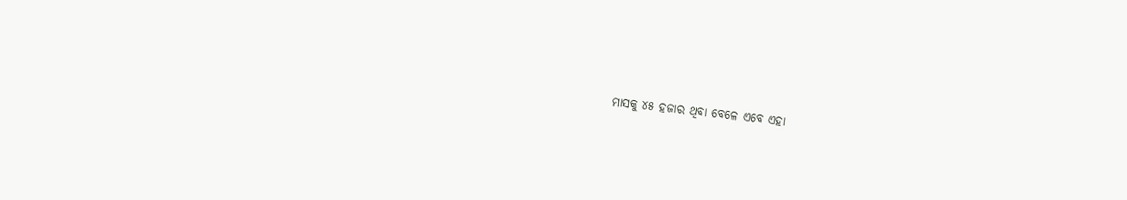ମାସକୁ ୪୫ ହଜାର ଥିବା ବେଳେ ଏବେ ଏହା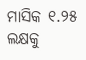ମାସିକ ୧.୨୫ ଲକ୍ଷକୁ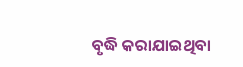ବୃଦ୍ଧି କରାଯାଇଥିବା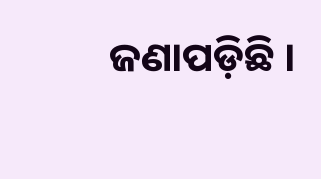ଜଣାପଡ଼ିଛି ।